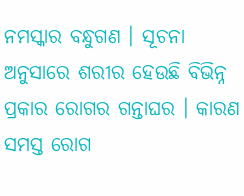ନମସ୍କାର ବନ୍ଧୁଗଣ । ସୂଚନା ଅନୁସାରେ ଶରୀର ହେଉଛି ବିଭିନ୍ନ ପ୍ରକାର ରୋଗର ଗନ୍ତାଘର । କାରଣ ସମସ୍ତ ରୋଗ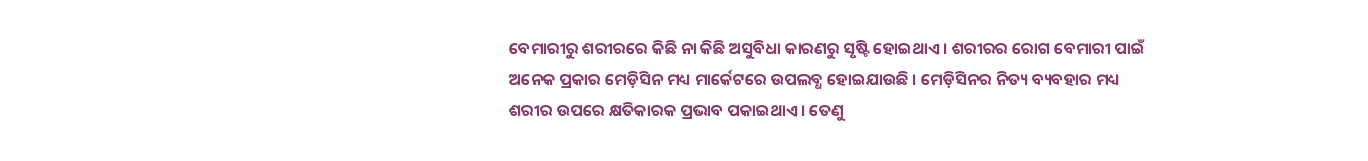ବେମାରୀରୁ ଶରୀରରେ କିଛି ନା କିଛି ଅସୁବିଧା କାରଣରୁ ସୃଷ୍ଟି ହୋଇଥାଏ । ଶରୀରର ରୋଗ ବେମାରୀ ପାଇଁ ଅନେକ ପ୍ରକାର ମେଡ଼ିସିନ ମଧ୍ୟ ମାର୍କେଟରେ ଉପଲବ୍ଧ ହୋଇଯାଉଛି । ମେଡ଼ିସିନର ନିତ୍ୟ ବ୍ୟବହାର ମଧ୍ୟ ଶରୀର ଉପରେ କ୍ଷତିକାରକ ପ୍ରଭାବ ପକାଇଥାଏ । ତେଣୁ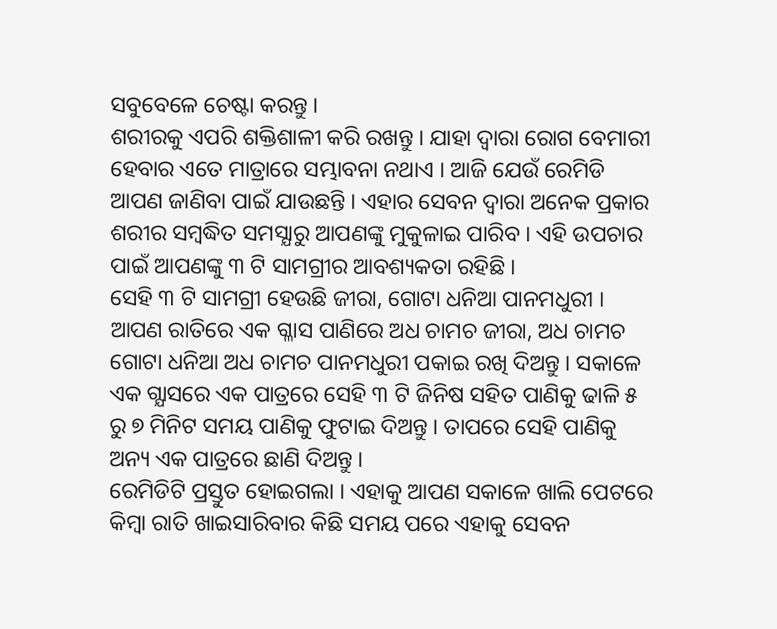ସବୁବେଳେ ଚେଷ୍ଟା କରନ୍ତୁ ।
ଶରୀରକୁ ଏପରି ଶକ୍ତିଶାଳୀ କରି ରଖନ୍ତୁ । ଯାହା ଦ୍ଵାରା ରୋଗ ବେମାରୀ ହେବାର ଏତେ ମାତ୍ରାରେ ସମ୍ଭାବନା ନଥାଏ । ଆଜି ଯେଉଁ ରେମିଡି ଆପଣ ଜାଣିବା ପାଇଁ ଯାଉଛନ୍ତି । ଏହାର ସେବନ ଦ୍ଵାରା ଅନେକ ପ୍ରକାର ଶରୀର ସମ୍ବଦ୍ଧିତ ସମସ୍ଯାରୁ ଆପଣଙ୍କୁ ମୁକୁଳାଇ ପାରିବ । ଏହି ଉପଚାର ପାଇଁ ଆପଣଙ୍କୁ ୩ ଟି ସାମଗ୍ରୀର ଆବଶ୍ୟକତା ରହିଛି ।
ସେହି ୩ ଟି ସାମଗ୍ରୀ ହେଉଛି ଜୀରା, ଗୋଟା ଧନିଆ ପାନମଧୁରୀ । ଆପଣ ରାତିରେ ଏକ ଗ୍ଳାସ ପାଣିରେ ଅଧ ଚାମଚ ଜୀରା, ଅଧ ଚାମଚ ଗୋଟା ଧନିଆ ଅଧ ଚାମଚ ପାନମଧୁରୀ ପକାଇ ରଖି ଦିଅନ୍ତୁ । ସକାଳେ ଏକ ଗ୍ଯାସରେ ଏକ ପାତ୍ରରେ ସେହି ୩ ଟି ଜିନିଷ ସହିତ ପାଣିକୁ ଢାଳି ୫ ରୁ ୭ ମିନିଟ ସମୟ ପାଣିକୁ ଫୁଟାଇ ଦିଅନ୍ତୁ । ତାପରେ ସେହି ପାଣିକୁ ଅନ୍ୟ ଏକ ପାତ୍ରରେ ଛାଣି ଦିଅନ୍ତୁ ।
ରେମିଡିଟି ପ୍ରସ୍ତୁତ ହୋଇଗଲା । ଏହାକୁ ଆପଣ ସକାଳେ ଖାଲି ପେଟରେ କିମ୍ବା ରାତି ଖାଇସାରିବାର କିଛି ସମୟ ପରେ ଏହାକୁ ସେବନ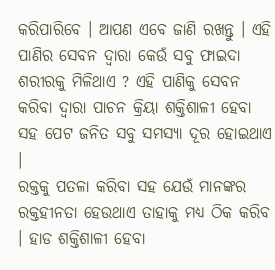କରିପାରିବେ । ଆପଣ ଏବେ ଜାଣି ରଖନ୍ତୁ । ଏହି ପାଣିର ସେବନ ଦ୍ଵାରା କେଉଁ ସବୁ ଫାଇଦା ଶରୀରକୁ ମିଳିଥାଏ ? ଏହି ପାଣିକୁ ସେବନ କରିବା ଦ୍ଵାରା ପାଚନ କ୍ରିୟା ଶକ୍ତିଶାଳୀ ହେବା ସହ ପେଟ ଜନିତ ସବୁ ସମସ୍ଯା ଦୂର ହୋଇଥାଏ ।
ରକ୍ତକୁ ପତଳା କରିବା ସହ ଯେଉଁ ମାନଙ୍କର ରକ୍ତହୀନତା ହେଉଥାଏ ତାହାକୁ ମଧ୍ୟ ଠିକ କରିବ । ହାଡ ଶକ୍ତିଶାଳୀ ହେବା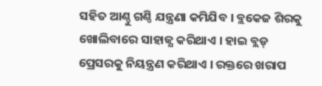ସହିତ ଆଣ୍ଠୁ ଗଣ୍ଠି ଯନ୍ତ୍ରଣା କମିଯିବ । ବ୍ଲକେଜ ଶିରକୁ ଖୋଲିବାରେ ସାହାଜ୍ଯ କରିଥାଏ । ହାଇ ବ୍ଲଡ୍ ପ୍ରେସରକୁ ନିୟନ୍ତ୍ରଣ କରିଥାଏ । ରକ୍ତରେ ଖରାପ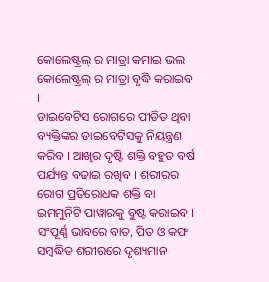କୋଲେଷ୍ଟ୍ରଲ୍ ର ମାତ୍ରା କମାଇ ଭଲ କୋଲେଷ୍ଟ୍ରଲ୍ ର ମାତ୍ରା ବୃଦ୍ଧି କରାଇବ ।
ଡାଇବେଟିସ ରୋଗରେ ପୀଡିତ ଥିବା ବ୍ୟକ୍ତିଙ୍କର ଡାଇବେଟିସକୁ ନିୟନ୍ତ୍ରଣ କରିବ । ଆଖିର ଦୃଷ୍ଟି ଶକ୍ତି ବହୁତ ବର୍ଷ ପର୍ଯ୍ୟନ୍ତ ବଢାଇ ରଖିବ । ଶରୀରର ରୋଗ ପ୍ରତିରୋଧକ ଶକ୍ତି ବା ଇମମୁନିଟି ପାୱାରକୁ ବୁଷ୍ଟ କରାଇବ । ସଂପୂର୍ଣ୍ଣ ଭାବରେ ବାତ, ପିତ ଓ କଫ ସମ୍ବଦ୍ଧିତ ଶରୀରରେ ଦୃଶ୍ୟମାନ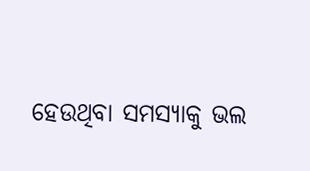ହେଉଥିବା ସମସ୍ଯାକୁ ଭଲ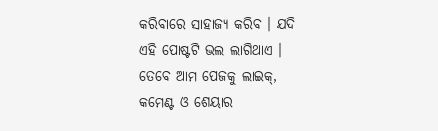କରିବାରେ ସାହାଜ୍ଯ କରିବ । ଯଦି ଏହି ପୋଷ୍ଟଟି ଭଲ ଲାଗିଥାଏ । ତେବେ ଆମ ପେଜକୁ ଲାଇକ୍, କମେଣ୍ଟ ଓ ଶେୟାର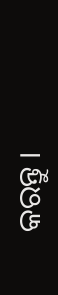କରନ୍ତୁ ।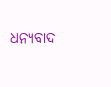ଧନ୍ୟବାଦ